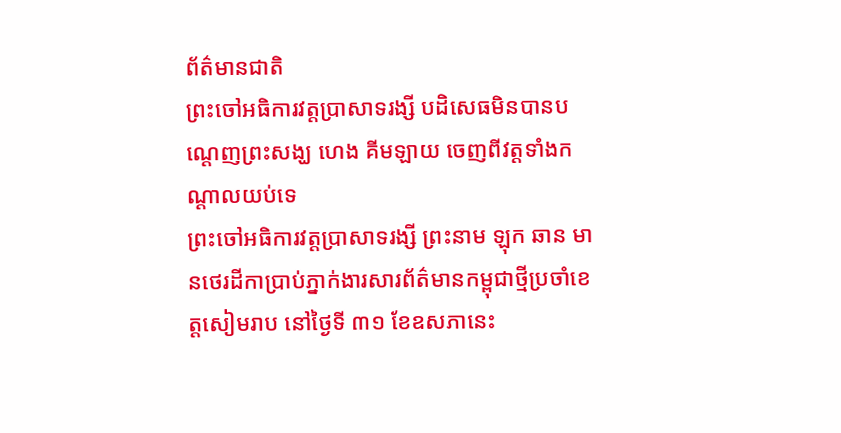ព័ត៌មានជាតិ
ព្រះចៅអធិការវត្តប្រាសាទរង្សី បដិសេធមិនបានបណ្ដេញព្រះសង្ឃ ហេង គីមឡាយ ចេញពីវត្តទាំងកណ្ដាលយប់ទេ
ព្រះចៅអធិការវត្តប្រាសាទរង្សី ព្រះនាម ឡុក ឆាន មានថេរដីកាប្រាប់ភ្នាក់ងារសារព័ត៌មានកម្ពុជាថ្មីប្រចាំខេត្តសៀមរាប នៅថ្ងៃទី ៣១ ខែឧសភានេះ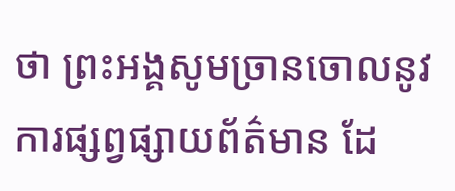ថា ព្រះអង្គសូមច្រានចោលនូវការផ្សព្វផ្សាយព័ត៌មាន ដែ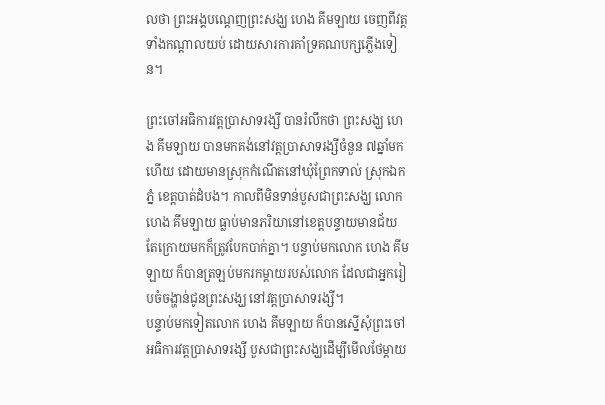លថា ព្រះអង្គបណ្ដេញព្រះសង្ឃ ហេង គីមឡាយ ចេញពីវត្តទាំងកណ្ដាលយប់ ដោយសារការគាំទ្រគណបក្សភ្លើងទៀន។

ព្រះចៅអធិការវត្តប្រាសាទរង្សី បានរំលឹកថា ព្រះសង្ឃ ហេង គីមឡាយ បានមកគង់នៅវត្តប្រាសាទរង្សីចំនួន ៧ឆ្នាំមកហើយ ដោយមានស្រុកកំណើតនៅឃុំព្រែកទាល់ ស្រុកឯកភ្នំ ខេត្តបាត់ដំបង។ កាលពីមិនទាន់បួសជាព្រះសង្ឃ លោក ហេង គីមឡាយ ធ្លាប់មានភរិយានៅខេត្តបន្ទាយមានជ័យ តែក្រោយមកក៏ត្រូវបែកបាក់គ្នា។ បន្ទាប់មកលោក ហេង គីមឡាយ ក៏បានត្រឡប់មករកម្ដាយរបស់លោក ដែលជាអ្នករៀបចំចង្ហាន់ជូនព្រះសង្ឃ នៅវត្តប្រាសាទរង្សី។
បន្ទាប់មកទៀតលោក ហេង គីមឡាយ ក៏បានស្នើសុំព្រះចៅអធិការវត្តប្រាសាទរង្សី បួសជាព្រះសង្ឃដើម្បីមើលថែម្ដាយ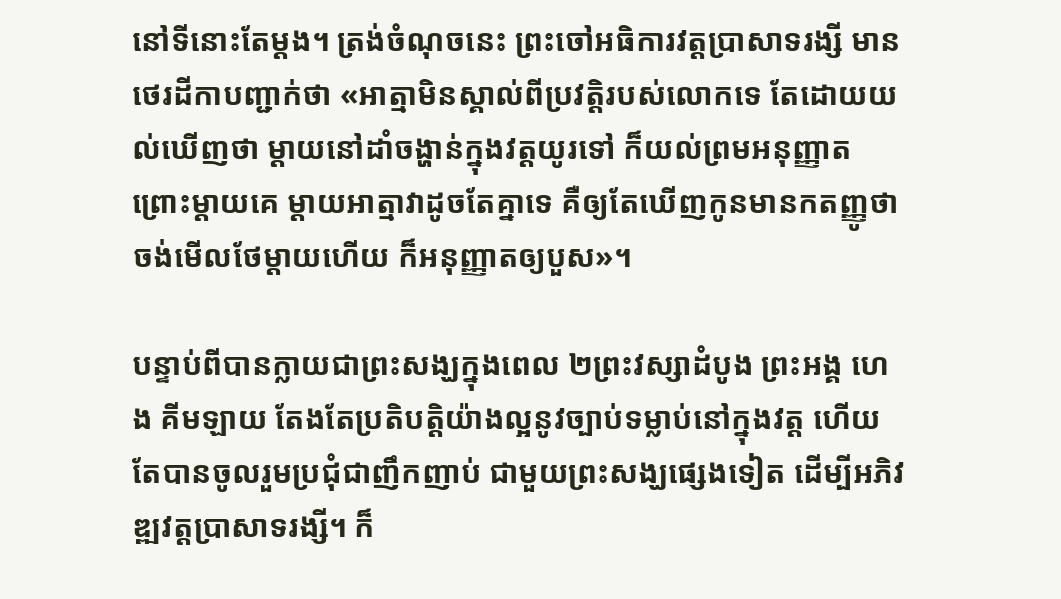នៅទីនោះតែម្ដង។ ត្រង់ចំណុចនេះ ព្រះចៅអធិការវត្តប្រាសាទរង្សី មានថេរដីកាបញ្ជាក់ថា «អាត្មាមិនស្គាល់ពីប្រវត្តិរបស់លោកទេ តែដោយយល់ឃើញថា ម្ដាយនៅដាំចង្ហាន់ក្នុងវត្តយូរទៅ ក៏យល់ព្រមអនុញ្ញាត ព្រោះម្ដាយគេ ម្ដាយអាត្មាវាដូចតែគ្នាទេ គឺឲ្យតែឃើញកូនមានកតញ្ញូថា ចង់មើលថែម្ដាយហើយ ក៏អនុញ្ញាតឲ្យបួស»។

បន្ទាប់ពីបានក្លាយជាព្រះសង្ឃក្នុងពេល ២ព្រះវស្សាដំបូង ព្រះអង្គ ហេង គីមឡាយ តែងតែប្រតិបត្តិយ៉ាងល្អនូវច្បាប់ទម្លាប់នៅក្នុងវត្ត ហើយតែបានចូលរួមប្រជុំជាញឹកញាប់ ជាមួយព្រះសង្ឃផ្សេងទៀត ដើម្បីអភិវឌ្ឍវត្តប្រាសាទរង្សី។ ក៏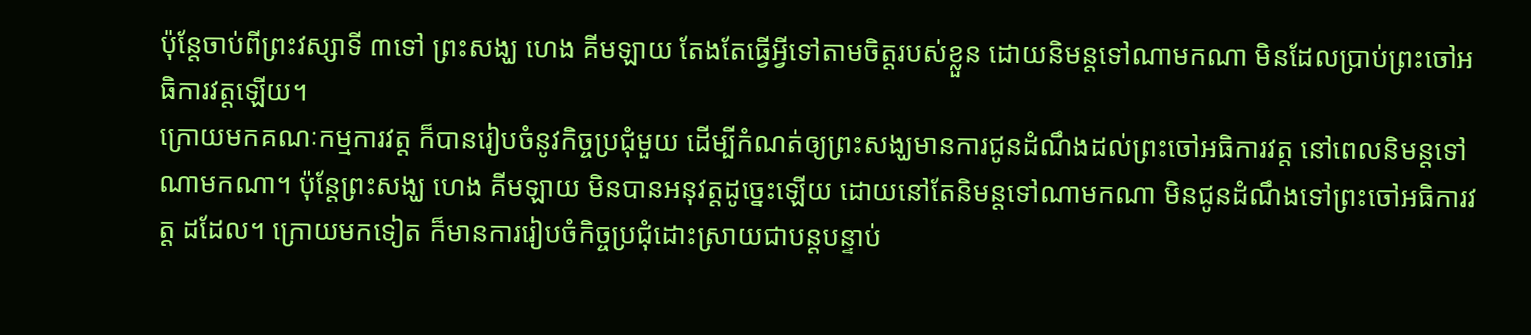ប៉ុន្តែចាប់ពីព្រះវស្សាទី ៣ទៅ ព្រះសង្ឃ ហេង គីមឡាយ តែងតែធ្វើអ្វីទៅតាមចិត្តរបស់ខ្លួន ដោយនិមន្តទៅណាមកណា មិនដែលប្រាប់ព្រះចៅអធិការវត្តឡើយ។
ក្រោយមកគណៈកម្មការវត្ត ក៏បានរៀបចំនូវកិច្ចប្រជុំមួយ ដើម្បីកំណត់ឲ្យព្រះសង្ឃមានការជូនដំណឹងដល់ព្រះចៅអធិការវត្ត នៅពេលនិមន្តទៅណាមកណា។ ប៉ុន្តែព្រះសង្ឃ ហេង គីមឡាយ មិនបានអនុវត្តដូច្នេះឡើយ ដោយនៅតែនិមន្តទៅណាមកណា មិនជូនដំណឹងទៅព្រះចៅអធិការវត្ត ដដែល។ ក្រោយមកទៀត ក៏មានការរៀបចំកិច្ចប្រជុំដោះស្រាយជាបន្តបន្ទាប់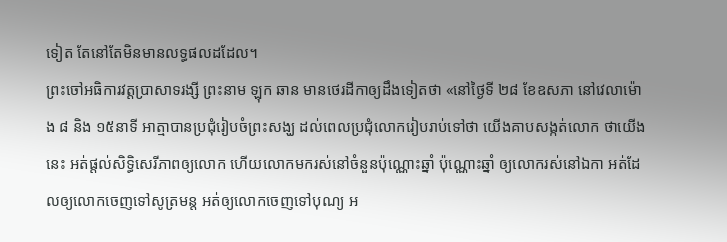ទៀត តែនៅតែមិនមានលទ្ធផលដដែល។
ព្រះចៅអធិការវត្តប្រាសាទរង្សី ព្រះនាម ឡុក ឆាន មានថេរដីកាឲ្យដឹងទៀតថា «នៅថ្ងៃទី ២៨ ខែឧសភា នៅវេលាម៉ោង ៨ និង ១៥នាទី អាត្មាបានប្រជុំរៀបចំព្រះសង្ឃ ដល់ពេលប្រជុំលោករៀបរាប់ទៅថា យើងគាបសង្កត់លោក ថាយើងនេះ អត់ផ្ដល់សិទ្ធិសេរីភាពឲ្យលោក ហើយលោកមករស់នៅចំនួនប៉ុណ្ណោះឆ្នាំ ប៉ុណ្ណោះឆ្នាំ ឲ្យលោករស់នៅឯកា អត់ដែលឲ្យលោកចេញទៅសូត្រមន្ត អត់ឲ្យលោកចេញទៅបុណ្យ អ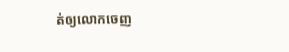ត់ឲ្យលោកចេញ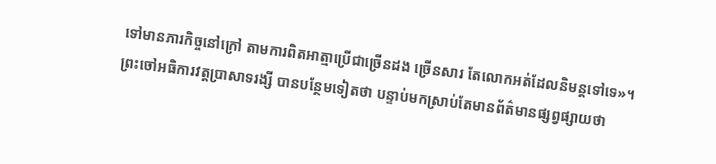ទៅមានភារកិច្ចនៅក្រៅ តាមការពិតអាត្មាប្រើជាច្រើនដង ច្រើនសារ តែលោកអត់ដែលនិមន្តទៅទេ»។
ព្រះចៅអធិការវត្តប្រាសាទរង្សី បានបន្ថែមទៀតថា បន្ទាប់មកស្រាប់តែមានព័ត៌មានផ្សព្វផ្សាយថា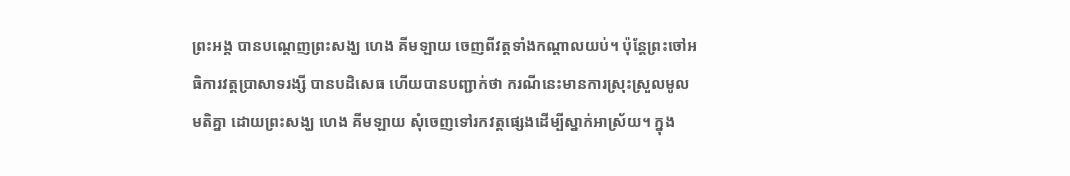ព្រះអង្គ បានបណ្ដេញព្រះសង្ឃ ហេង គីមឡាយ ចេញពីវត្តទាំងកណ្ដាលយប់។ ប៉ុន្តែព្រះចៅអធិការវត្តប្រាសាទរង្សី បានបដិសេធ ហើយបានបញ្ជាក់ថា ករណីនេះមានការស្រុះស្រួលមូលមតិគ្នា ដោយព្រះសង្ឃ ហេង គីមឡាយ សុំចេញទៅរកវត្តផ្សេងដើម្បីស្នាក់អាស្រ័យ។ ក្នុង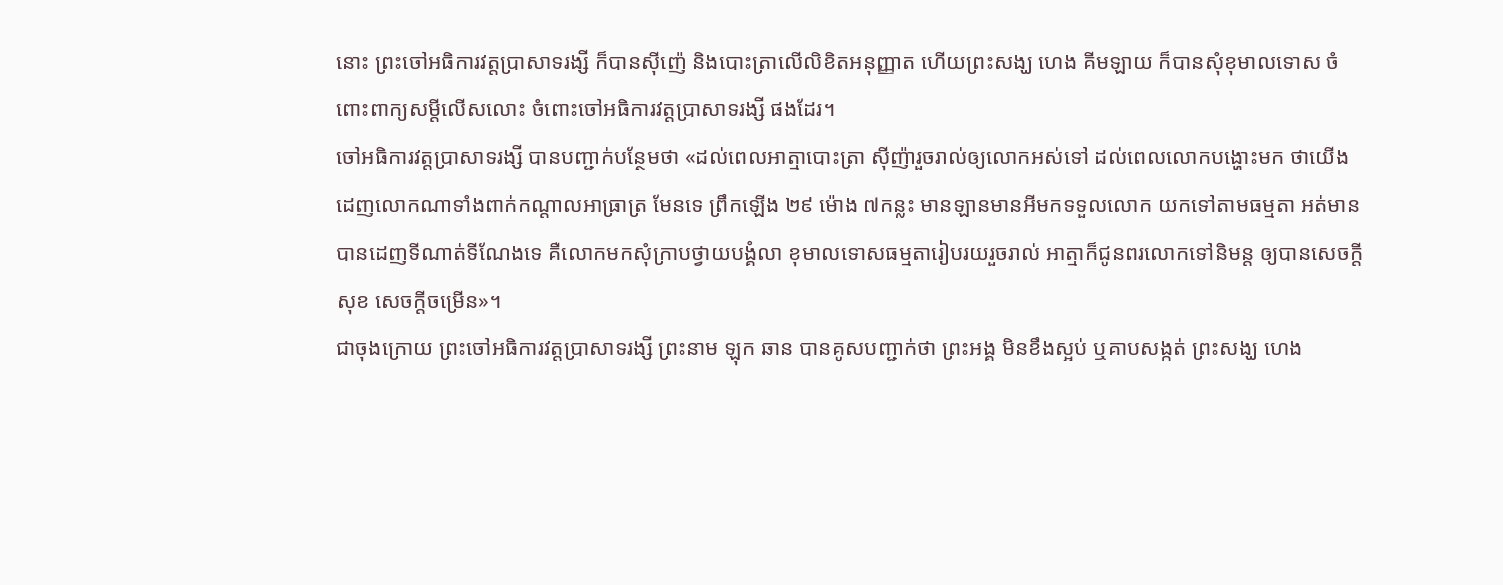នោះ ព្រះចៅអធិការវត្តប្រាសាទរង្សី ក៏បានស៊ីញ៉េ និងបោះត្រាលើលិខិតអនុញ្ញាត ហើយព្រះសង្ឃ ហេង គីមឡាយ ក៏បានសុំខុមាលទោស ចំពោះពាក្យសម្ដីលើសលោះ ចំពោះចៅអធិការវត្តប្រាសាទរង្សី ផងដែរ។
ចៅអធិការវត្តប្រាសាទរង្សី បានបញ្ជាក់បន្ថែមថា «ដល់ពេលអាត្មាបោះត្រា ស៊ីញ៉ារួចរាល់ឲ្យលោកអស់ទៅ ដល់ពេលលោកបង្ហោះមក ថាយើងដេញលោកណាទាំងពាក់កណ្ដាលអាធ្រាត្រ មែនទេ ព្រឹកឡើង ២៩ ម៉ោង ៧កន្លះ មានឡានមានអីមកទទួលលោក យកទៅតាមធម្មតា អត់មានបានដេញទីណាត់ទីណែងទេ គឺលោកមកសុំក្រាបថ្វាយបង្គំលា ខុមាលទោសធម្មតារៀបរយរួចរាល់ អាត្មាក៏ជូនពរលោកទៅនិមន្ត ឲ្យបានសេចក្ដីសុខ សេចក្ដីចម្រើន»។
ជាចុងក្រោយ ព្រះចៅអធិការវត្តប្រាសាទរង្សី ព្រះនាម ឡុក ឆាន បានគូសបញ្ជាក់ថា ព្រះអង្គ មិនខឹងស្អប់ ឬគាបសង្កត់ ព្រះសង្ឃ ហេង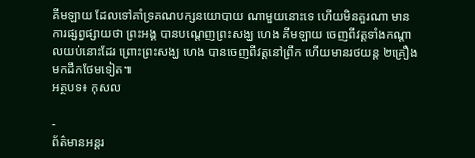គីមឡាយ ដែលទៅគាំទ្រគណបក្សនយោបាយ ណាមួយនោះទេ ហើយមិនគួរណា មានការផ្សព្វផ្សាយថា ព្រះអង្គ បានបណ្ដេញព្រះសង្ឃ ហេង គីមឡាយ ចេញពីវត្តទាំងកណ្ដាលយប់នោះដែរ ព្រោះព្រះសង្ឃ ហេង បានចេញពីវត្តនៅព្រឹក ហើយមានរថយន្ត ២គ្រឿងមកដឹកថែមទៀត៕
អត្ថបទ៖ កុសល

-
ព័ត៌មានអន្ដរ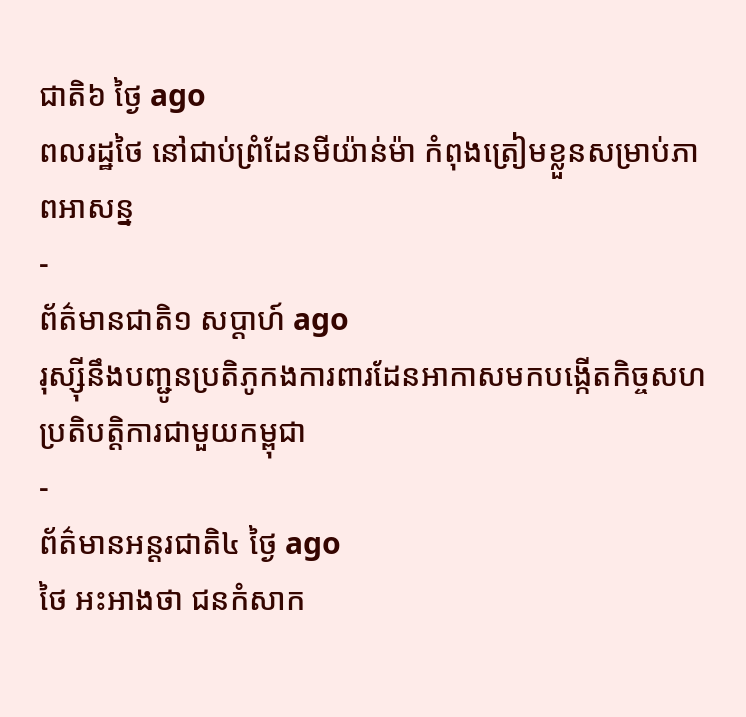ជាតិ៦ ថ្ងៃ ago
ពលរដ្ឋថៃ នៅជាប់ព្រំដែនមីយ៉ាន់ម៉ា កំពុងត្រៀមខ្លួនសម្រាប់ភាពអាសន្ន
-
ព័ត៌មានជាតិ១ សប្តាហ៍ ago
រុស្ស៊ីនឹងបញ្ជូនប្រតិភូកងការពារដែនអាកាសមកបង្កើតកិច្ចសហប្រតិបត្តិការជាមួយកម្ពុជា
-
ព័ត៌មានអន្ដរជាតិ៤ ថ្ងៃ ago
ថៃ អះអាងថា ជនកំសាក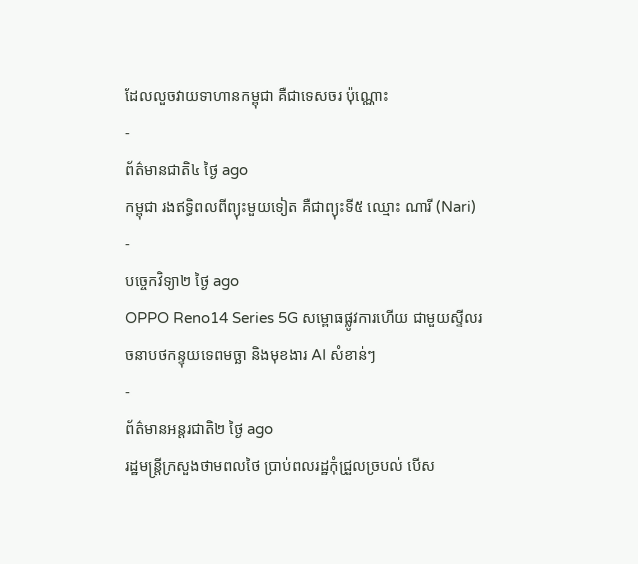ដែលលួចវាយទាហានកម្ពុជា គឺជាទេសចរ ប៉ុណ្ណោះ
-
ព័ត៌មានជាតិ៤ ថ្ងៃ ago
កម្ពុជា រងឥទ្ធិពលពីព្យុះមួយទៀត គឺជាព្យុះទី៥ ឈ្មោះ ណារី (Nari)
-
បច្ចេកវិទ្យា២ ថ្ងៃ ago
OPPO Reno14 Series 5G សម្ពោធផ្លូវការហើយ ជាមួយស្ទីលរចនាបថកន្ទុយទេពមច្ឆា និងមុខងារ AI សំខាន់ៗ
-
ព័ត៌មានអន្ដរជាតិ២ ថ្ងៃ ago
រដ្ឋមន្ត្រីក្រសួងថាមពលថៃ ប្រាប់ពលរដ្ឋកុំជ្រួលច្របល់ បើស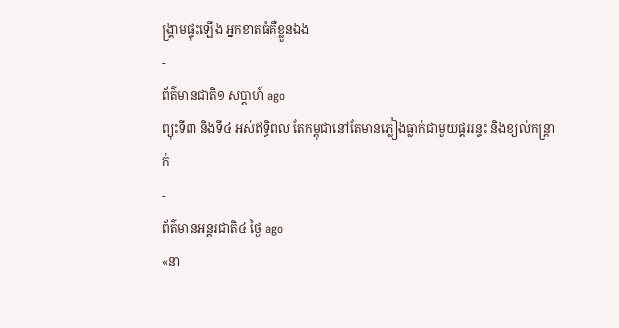ង្គ្រាមផ្ទុះឡើង អ្នកខាតធំគឺខ្លួនឯង
-
ព័ត៌មានជាតិ១ សប្តាហ៍ ago
ព្យុះទី៣ និងទី៤ អស់ឥទ្ធិពល តែកម្ពុជានៅតែមានភ្លៀងធ្លាក់ជាមួយផ្គររន្ទះ និងខ្យល់កន្ត្រាក់
-
ព័ត៌មានអន្ដរជាតិ៤ ថ្ងៃ ago
«នា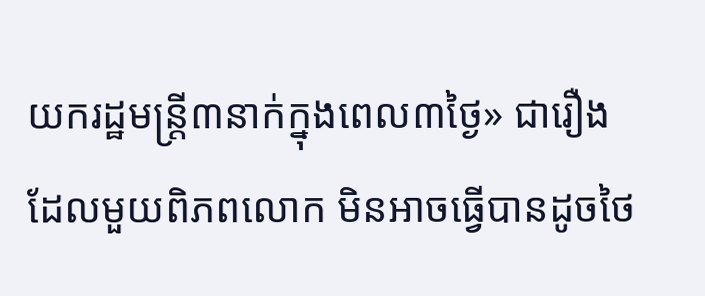យករដ្ឋមន្ត្រី៣នាក់ក្នុងពេល៣ថ្ងៃ» ជារឿងដែលមួយពិភពលោក មិនអាចធ្វើបានដូចថៃ